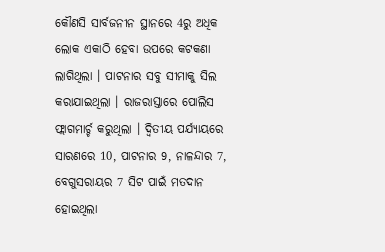କୌଣସି ସାର୍ବଜନୀନ ସ୍ଥାନରେ 4ରୁ ଅଧିକ ଲୋକ ଏକାଠି ହେବା ଉପରେ କଟକଣା ଲାଗିଥିଲା । ପାଟନାର ସବୁ ସୀମାକୁ ସିଲ କରାଯାଇଥିଲା । ରାଜରାସ୍ତାରେ ପୋଲିସ ଫ୍ଲାଗମାର୍ଚ୍ଚ କରୁଥିଲା । ଦ୍ୱିତୀୟ ପର୍ଯ୍ୟାୟରେ ସାରଣରେ 10, ପାଟନାର 9, ନାଳନ୍ଦାର 7, ବେଗୁସରାୟର 7 ସିଟ ପାଇଁ ମତଦାନ ହୋଇଥିଲା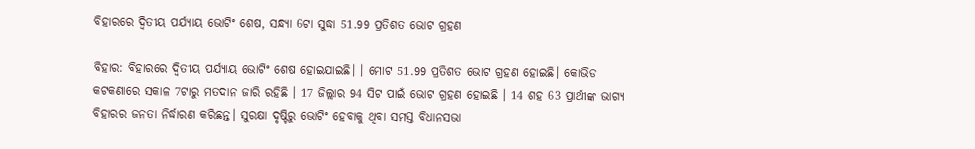ବିହାରରେ ଦ୍ୱିତୀୟ ପର୍ଯ୍ୟାୟ ଭୋଟିଂ ଶେଷ, ସନ୍ଧ୍ୟା 6ଟା ସୁଦ୍ଧା 51.99 ପ୍ରତିଶତ ଭୋଟ ଗ୍ରହଣ

ବିହାର: ବିହାରରେ ଦ୍ୱିତୀୟ ପର୍ଯ୍ୟାୟ ଭୋଟିଂ ଶେଷ ହୋଇଯାଇଛି। । ମୋଟ 51.99 ପ୍ରତିଶତ ଭୋଟ ଗ୍ରହଣ ହୋଇଛି। କୋଭିଡ କଟକଣାରେ ସକାଳ 7ଟାରୁ ମତଦାନ ଜାରି ରହିଛି । 17 ଜିଲ୍ଲାର 94 ସିଟ ପାଇଁ ଭୋଟ ଗ୍ରହଣ ହୋଇଛି । 14 ଶହ 63 ପ୍ରାର୍ଥୀଙ୍କ ଭାଗ୍ୟ ବିହାରର ଜନତା ନିର୍ଦ୍ଧାରଣ କରିଛନ୍ତ। ସୁରକ୍ଷା ଦୃଷ୍ଟିରୁ ଭୋଟିଂ ହେବାକୁ ଥିବା ସମସ୍ତ ବିଧାନସଭା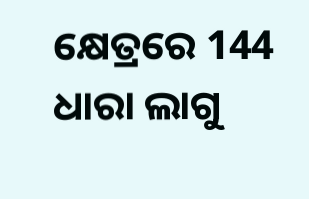କ୍ଷେତ୍ରରେ 144 ଧାରା ଲାଗୁ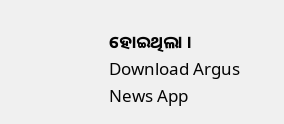ହୋଇଥିଲା ।
Download Argus News App